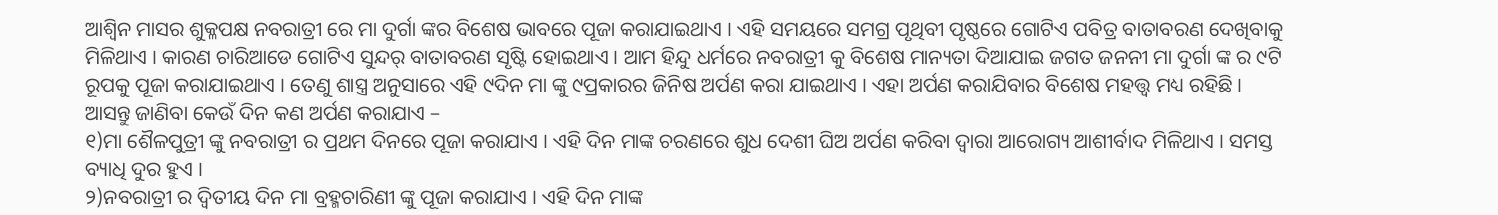ଆଶ୍ୱିନ ମାସର ଶୁକ୍ଳପକ୍ଷ ନବରାତ୍ରୀ ରେ ମା ଦୁର୍ଗା ଙ୍କର ବିଶେଷ ଭାବରେ ପୂଜା କରାଯାଇଥାଏ । ଏହି ସମୟରେ ସମଗ୍ର ପୃଥିବୀ ପୃଷ୍ଠରେ ଗୋଟିଏ ପବିତ୍ର ବାତାବରଣ ଦେଖିବାକୁ ମିଳିଥାଏ । କାରଣ ଚାରିଆଡେ ଗୋଟିଏ ସୁନ୍ଦର୍ ବାତାବରଣ ସୃଷ୍ଟି ହୋଇଥାଏ । ଆମ ହିନ୍ଦୁ ଧର୍ମରେ ନବରାତ୍ରୀ କୁ ବିଶେଷ ମାନ୍ୟତା ଦିଆଯାଇ ଜଗତ ଜନନୀ ମା ଦୁର୍ଗା ଙ୍କ ର ୯ଟି ରୂପକୁ ପୂଜା କରାଯାଇଥାଏ । ତେଣୁ ଶାସ୍ତ୍ର ଅନୁସାରେ ଏହି ୯ଦିନ ମା ଙ୍କୁ ୯ପ୍ରକାରର ଜିନିଷ ଅର୍ପଣ କରା ଯାଇଥାଏ । ଏହା ଅର୍ପଣ କରାଯିବାର ବିଶେଷ ମହତ୍ତ୍ଵ ମଧ୍ୟ ରହିଛି ।
ଆସନ୍ତୁ ଜାଣିବା କେଉଁ ଦିନ କଣ ଅର୍ପଣ କରାଯାଏ –
୧)ମା ଶୈଳପୁତ୍ରୀ ଙ୍କୁ ନବରାତ୍ରୀ ର ପ୍ରଥମ ଦିନରେ ପୂଜା କରାଯାଏ । ଏହି ଦିନ ମାଙ୍କ ଚରଣରେ ଶୁଧ ଦେଶୀ ଘିଅ ଅର୍ପଣ କରିବା ଦ୍ୱାରା ଆରୋଗ୍ୟ ଆଶୀର୍ବାଦ ମିଳିଥାଏ । ସମସ୍ତ ବ୍ୟାଧି ଦୁର ହୁଏ ।
୨)ନବରାତ୍ରୀ ର ଦ୍ଵିତୀୟ ଦିନ ମା ବ୍ରହ୍ମଚାରିଣୀ ଙ୍କୁ ପୂଜା କରାଯାଏ । ଏହି ଦିନ ମାଙ୍କ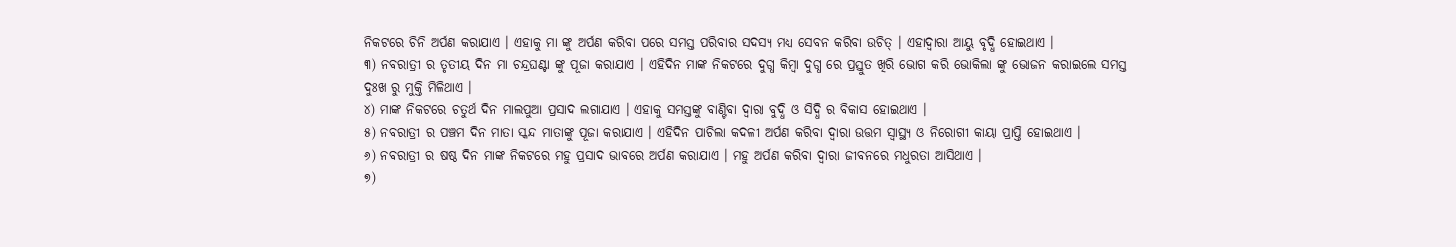ନିକଟରେ ଚିନି ଅର୍ପଣ କରାଯାଏ । ଏହାକୁ ମା ଙ୍କୁ ଅର୍ପଣ କରିବା ପରେ ସମସ୍ତ ପରିବାର ସଦସ୍ୟ ମଧ୍ୟ ସେବନ କରିବା ଉଚିତ୍ । ଏହାଦ୍ବାରା ଆୟୁ ବୃଦ୍ଧି ହୋଇଥାଏ ।
୩) ନବରାତ୍ରୀ ର ତୃତୀୟ ଦିନ ମା ଚନ୍ଦ୍ରଘଣ୍ଟା ଙ୍କୁ ପୂଜା କରାଯାଏ । ଏହିଦିନ ମାଙ୍କ ନିକଟରେ ଦୁଗ୍ଧ କିମ୍ବା ଦୁଗ୍ଧ ରେ ପ୍ରସ୍ତୁତ ଖିରି ଭୋଗ କରି ଭୋକିଲା ଙ୍କୁ ଭୋଜନ କରାଇଲେ ସମସ୍ତ ଦୁଃଖ ରୁ ମୁକ୍ତି ମିଳିଥାଏ ।
୪) ମାଙ୍କ ନିକଟରେ ଚତୁର୍ଥ ଦିନ ମାଲପୁଆ ପ୍ରସାଦ ଲଗାଯାଏ । ଏହାକୁ ସମସ୍ତଙ୍କୁ ବାଣ୍ଟିବା ଦ୍ଵାରା ବୁଦ୍ଧି ଓ ସିଦ୍ଧି ର ବିକାସ ହୋଇଥାଏ ।
୫) ନବରାତ୍ରୀ ର ପଞ୍ଚମ ଦିନ ମାତା ସ୍କନ୍ଦ ମାତାଙ୍କୁ ପୂଜା କରାଯାଏ । ଏହିଦିନ ପାଚିଲା କଦଳୀ ଅର୍ପଣ କରିବା ଦ୍ୱାରା ଉତ୍ତମ ସ୍ବାସ୍ଥ୍ୟ ଓ ନିରୋଗୀ କାୟା ପ୍ରାପ୍ତି ହୋଇଥାଏ ।
୬) ନବରାତ୍ରୀ ର ଷଷ୍ଠ ଦିନ ମାଙ୍କ ନିକଟରେ ମହୁ ପ୍ରସାଦ ଭାବରେ ଅର୍ପଣ କରାଯାଏ । ମହୁ ଅର୍ପଣ କରିବା ଦ୍ୱାରା ଜୀବନରେ ମଧୁରତା ଆସିଥାଏ ।
୭)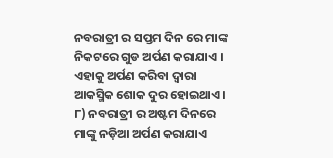ନବରାତ୍ରୀ ର ସପ୍ତମ ଦିନ ରେ ମାଙ୍କ ନିକଟରେ ଗୁଡ ଅର୍ପଣ କରାଯାଏ । ଏହାକୁ ଅର୍ପଣ କରିବା ଦ୍ୱାରା ଆକସ୍ମିକ ଶୋକ ଦୁର ହୋଇଥାଏ ।
୮) ନବରାତ୍ରୀ ର ଅଷ୍ଟମ ଦିନରେ ମାଙ୍କୁ ନଡ଼ିଆ ଅର୍ପଣ କରାଯାଏ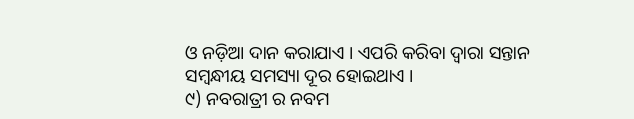ଓ ନଡ଼ିଆ ଦାନ କରାଯାଏ । ଏପରି କରିବା ଦ୍ବାରା ସନ୍ତାନ ସମ୍ବନ୍ଧୀୟ ସମସ୍ୟା ଦୂର ହୋଇଥାଏ ।
୯) ନବରାତ୍ରୀ ର ନବମ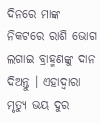ଦିନରେ ମାଙ୍କ ନିକଟରେ ରାଶି ଭୋଗ ଲଗାଇ ବ୍ରାହ୍ମଣଙ୍କୁ ଦାନ ଦିଅନ୍ତୁ । ଏହାଦ୍ବାରା ମୃତ୍ୟୁ ଭୟ ଦୁର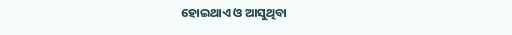ହୋଇଥାଏ ଓ ଆସୁଥିବା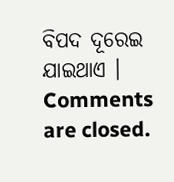ବିପଦ ଦୂରେଇ ଯାଇଥାଏ ।
Comments are closed.